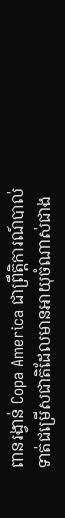ពានរង្វាន់ Copa America ជាព្រឹត្តិការណ៍បាល់ទាត់ជម្រើសជាតិដែលមានអាយុចំណាស់ជាង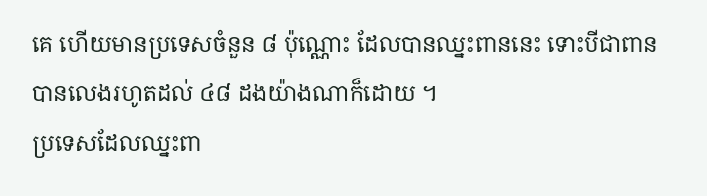គេ ហើយមានប្រទេសចំនួន ៨ ប៉ុណ្ណោះ ដែលបានឈ្នះពាននេះ ទោះបីជាពានបានលេងរហូតដល់ ៤៨ ដងយ៉ាងណាក៏ដោយ ។
ប្រទេសដែលឈ្នះពា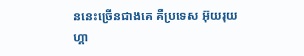ននេះច្រើនជាងគេ គឺប្រទេស អ៊ុយរុយហ្គា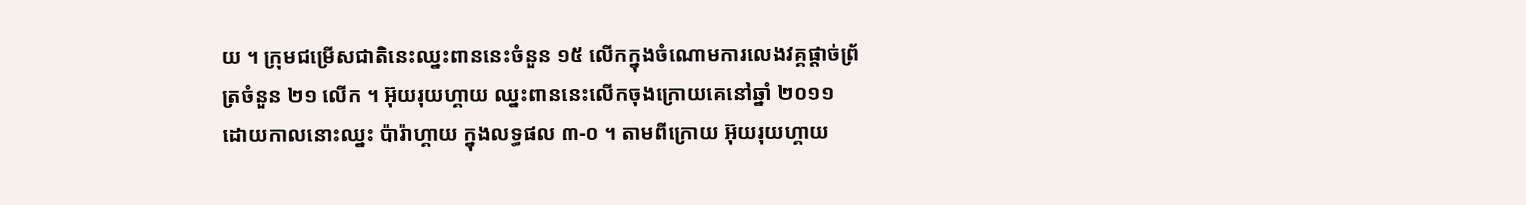យ ។ ក្រុមជម្រើសជាតិនេះឈ្នះពាននេះចំនួន ១៥ លើកក្នុងចំណោមការលេងវគ្គផ្ដាច់ព្រ័ត្រចំនួន ២១ លើក ។ អ៊ុយរុយហ្គាយ ឈ្នះពាននេះលើកចុងក្រោយគេនៅឆ្នាំ ២០១១ ដោយកាលនោះឈ្នះ ប៉ារ៉ាហ្គាយ ក្នុងលទ្ធផល ៣-០ ។ តាមពីក្រោយ អ៊ុយរុយហ្គាយ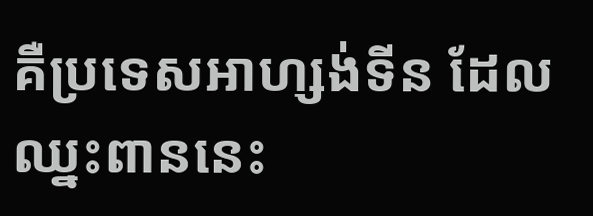គឺប្រទេសអាហ្សង់ទីន ដែលឈ្នះពាននេះ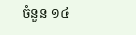ចំនួន ១៤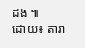ដង ៕
ដោយ៖ តារា